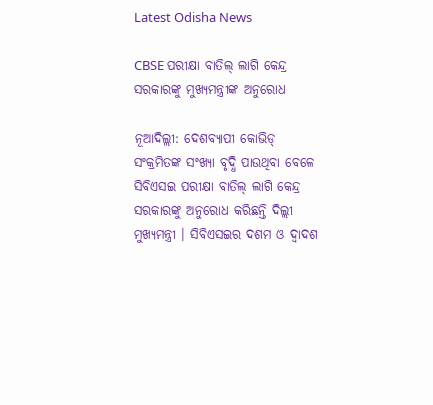Latest Odisha News

CBSE ପରୀକ୍ଷା ବାତିଲ୍ ଲାଗି କେନ୍ଦ୍ର ସରକାରଙ୍କୁ ମୁଖ୍ୟମନ୍ତ୍ରୀଙ୍କ ଅନୁରୋଧ

ନୂଆଦିଲ୍ଲୀ: ଦେଶବ୍ୟାପୀ କୋଭିଡ୍ ସଂକ୍ରମିତଙ୍କ ସଂଖ୍ୟା ବୃଦ୍ଧି ପାଉଥିବା ବେଳେ ସିବିଏସଇ ପରୀକ୍ଷା ବାତିଲ୍ ଲାଗି କେନ୍ଦ୍ର ସରକାରଙ୍କୁ ଅନୁରୋଧ କରିଛନ୍ତି ଦିଲ୍ଲୀ ମୁଖ୍ୟମନ୍ତ୍ରୀ । ସିବିଏସଇର ଦଶମ ଓ ଦ୍ୱାଦଶ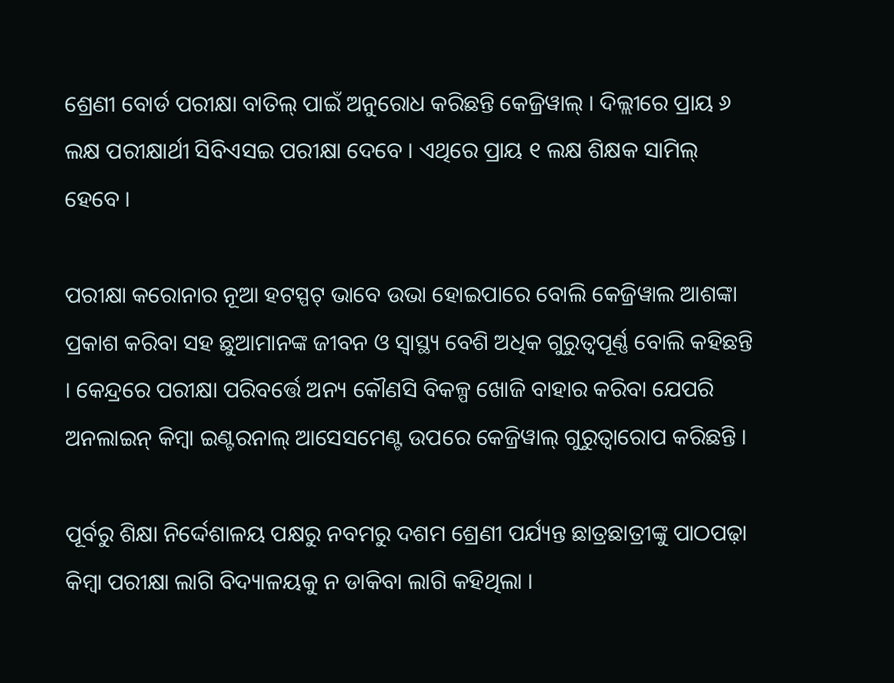ଶ୍ରେଣୀ ବୋର୍ଡ ପରୀକ୍ଷା ବାତିଲ୍ ପାଇଁ ଅନୁରୋଧ କରିଛନ୍ତି କେଜ୍ରିୱାଲ୍ । ଦିଲ୍ଲୀରେ ପ୍ରାୟ ୬ ଲକ୍ଷ ପରୀକ୍ଷାର୍ଥୀ ସିବିଏସଇ ପରୀକ୍ଷା ଦେବେ । ଏଥିରେ ପ୍ରାୟ ୧ ଲକ୍ଷ ଶିକ୍ଷକ ସାମିଲ୍ ହେବେ ।

ପରୀକ୍ଷା କରୋନାର ନୂଆ ହଟସ୍ପଟ୍ ଭାବେ ଉଭା ହୋଇପାରେ ବୋଲି କେଜ୍ରିୱାଲ ଆଶଙ୍କା ପ୍ରକାଶ କରିବା ସହ ଛୁଆମାନଙ୍କ ଜୀବନ ଓ ସ୍ୱାସ୍ଥ୍ୟ ବେଶି ଅଧିକ ଗୁରୁତ୍ୱପୂର୍ଣ୍ଣ ବୋଲି କହିଛନ୍ତି । କେନ୍ଦ୍ରରେ ପରୀକ୍ଷା ପରିବର୍ତ୍ତେ ଅନ୍ୟ କୌଣସି ବିକଳ୍ପ ଖୋଜି ବାହାର କରିବା ଯେପରି ଅନଲାଇନ୍ କିମ୍ବା ଇଣ୍ଟରନାଲ୍ ଆସେସମେଣ୍ଟ ଉପରେ କେଜ୍ରିୱାଲ୍ ଗୁରୁତ୍ୱାରୋପ କରିଛନ୍ତି ।

ପୂର୍ବରୁ ଶିକ୍ଷା ନିର୍ଦ୍ଦେଶାଳୟ ପକ୍ଷରୁ ନବମରୁ ଦଶମ ଶ୍ରେଣୀ ପର୍ଯ୍ୟନ୍ତ ଛାତ୍ରଛାତ୍ରୀଙ୍କୁ ପାଠପଢ଼ା କିମ୍ବା ପରୀକ୍ଷା ଲାଗି ବିଦ୍ୟାଳୟକୁ ନ ଡାକିବା ଲାଗି କହିଥିଲା ।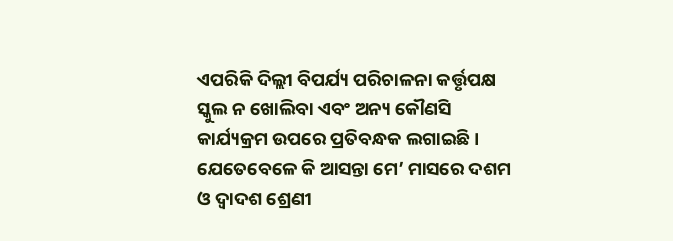ଏପରିକି ଦିଲ୍ଲୀ ବିପର୍ଯ୍ୟ ପରିଚାଳନା କର୍ତ୍ତୃପକ୍ଷ ସ୍କୁଲ ନ ଖୋଲିବା ଏବଂ ଅନ୍ୟ କୌଣସି କାର୍ଯ୍ୟକ୍ରମ ଉପରେ ପ୍ରତିବନ୍ଧକ ଲଗାଇଛି । ଯେତେବେଳେ କି ଆସନ୍ତା ମେ’ ମାସରେ ଦଶମ ଓ ଦ୍ୱାଦଶ ଶ୍ରେଣୀ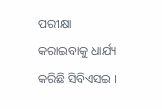ପରୀକ୍ଷା କରାଇବାକୁ ଧାର୍ଯ୍ୟ କରିଛି ସିବିଏସଇ ।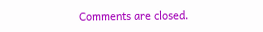Comments are closed.